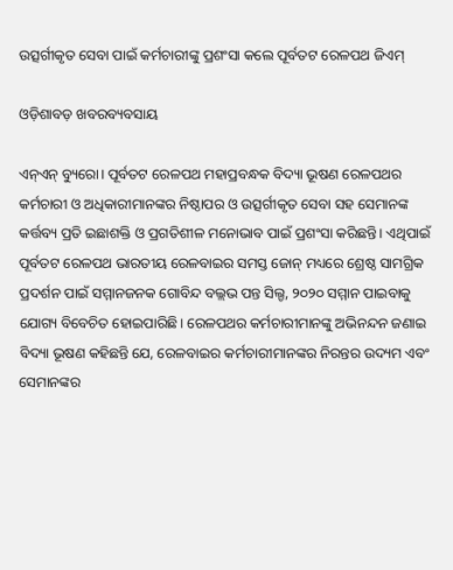ଉତ୍ସର୍ଗୀକୃତ ସେବା ପାଇଁ କର୍ମଚାରୀଙ୍କୁ ପ୍ରଶଂସା କଲେ ପୂର୍ବତଟ ରେଳପଥ ଜିଏମ୍

ଓଡ଼ିଶାବଡ଼ ଖବରବ୍ୟବସାୟ

ଏନ୍ଏନ୍ ବ୍ୟୁରୋ। ପୂର୍ବତଟ ରେଳପଥ ମହାପ୍ରବନ୍ଧକ ବିଦ୍ୟା ଭୂଷଣ ରେଳପଥର କର୍ମଚାରୀ ଓ ଅଧିକାରୀମାନଙ୍କର ନିଷ୍ଠାପର ଓ ଉତ୍ସର୍ଗୀକୃତ ସେବା ସହ ସେମାନଙ୍କ କର୍ତ୍ତବ୍ୟ ପ୍ରତି ଇଛାଶକ୍ତି ଓ ପ୍ରଗତିଶୀଳ ମନୋଭାବ ପାଇଁ ପ୍ରଶଂସା କରିଛନ୍ତି। ଏଥିପାଇଁ ପୂର୍ବତଟ ରେଳପଥ ଭାରତୀୟ ରେଳବାଇର ସମସ୍ତ ଜୋନ୍ ମଧ୍ୟରେ ଶ୍ରେଷ୍ଠ ସାମଗ୍ରିକ ପ୍ରଦର୍ଶନ ପାଇଁ ସମ୍ମାନଜନକ ଗୋବିନ୍ଦ ବଲ୍ଲଭ ପନ୍ତ ସିଲ୍ଡ, ୨୦୨୦ ସମ୍ମାନ ପାଇବାକୁ ଯୋଗ୍ୟ ବିବେଚିତ ହୋଇପାରିଛି। ରେଳପଥର କର୍ମଚାରୀମାନଙ୍କୁ ଅଭିନନ୍ଦନ ଜଣାଇ ବିଦ୍ୟା ଭୂଷଣ କହିଛନ୍ତି ଯେ, ରେଳବାଇର କର୍ମଚାରୀମାନଙ୍କର ନିରନ୍ତର ଉଦ୍ୟମ ଏବଂ ସେମାନଙ୍କର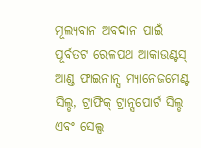ମୂଲ୍ୟବାନ ଅବଦାନ ପାଇଁ ପୂର୍ବତଟ ରେଳପଥ ଆକାଉଣ୍ଟସ୍ ଆଣ୍ଡ ଫାଇନାନ୍ସ ମ୍ୟାନେଜମେଣ୍ଟ ସିଲ୍ଡ, ଟ୍ରାଫିକ୍ ଟ୍ରାନ୍ସପୋର୍ଟ ସିଲ୍ଡ ଏବଂ ସେଲ୍ସ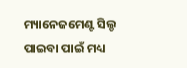ମ୍ୟାନେଜମେଣ୍ଟ ସିଲ୍ଡ ପାଇବା ପାଇଁ ମଧ୍ୟ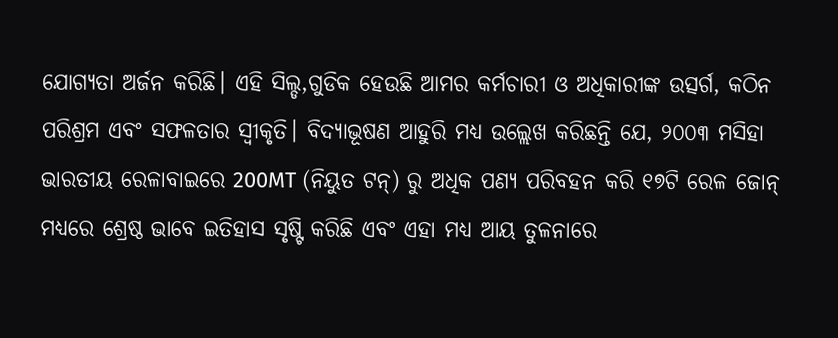ଯୋଗ୍ୟତା ଅର୍ଜନ କରିଛି। ଏହି ସିଲ୍ଡ,ଗୁଡିକ ହେଉଛି ଆମର କର୍ମଚାରୀ ଓ ଅଧିକାରୀଙ୍କ ଉତ୍ସର୍ଗ, କଠିନ ପରିଶ୍ରମ ଏବଂ ସଫଳତାର ସ୍ୱୀକୃତି। ବିଦ୍ୟାଭୂଷଣ ଆହୁରି ମଧ୍ୟ ଉଲ୍ଲେଖ କରିଛନ୍ତି ଯେ, ୨୦୦୩ ମସିହା ଭାରତୀୟ ରେଳାବାଇରେ 200MT (ନିୟୁତ ଟନ୍) ରୁ ଅଧିକ ପଣ୍ୟ ପରିବହନ କରି ୧୭ଟି ରେଳ ଜୋନ୍ ମଧ୍ୟରେ ଶ୍ରେଷ୍ଠ ଭାବେ ଇତିହାସ ସୃଷ୍ଟି କରିଛି ଏବଂ ଏହା ମଧ୍ୟ ଆୟ ତୁଳନାରେ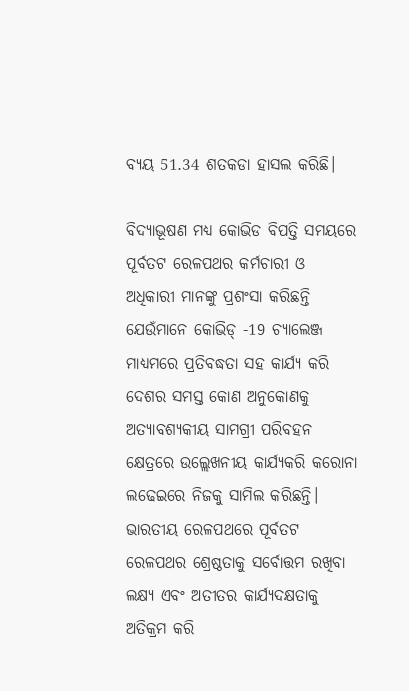ବ୍ୟୟ 51.34 ଶତକଡା ହାସଲ କରିଛି।

ବିଦ୍ୟାଭୂଷଣ ମଧ୍ୟ କୋଭିଡ ବିପତ୍ତି ସମୟରେ ପୂର୍ବତଟ ରେଳପଥର କର୍ମଚାରୀ ଓ ଅଧିକାରୀ ମାନଙ୍କୁ ପ୍ରଶଂସା କରିଛନ୍ତି ଯେଉଁମାନେ କୋଭିଡ୍ -19 ଚ୍ୟାଲେଞ୍ଜ ମାଧ୍ୟମରେ ପ୍ରତିବଦ୍ଧତା ସହ କାର୍ଯ୍ୟ କରି ଦେଶର ସମସ୍ତ କୋଣ ଅନୁକୋଣକୁ ଅତ୍ୟାବଶ୍ୟକୀୟ ସାମଗ୍ରୀ ପରିବହନ କ୍ଷେତ୍ରରେ ଉଲ୍ଲେଖନୀୟ କାର୍ଯ୍ୟକରି କରୋନା ଲଢେଇରେ ନିଜକୁ ସାମିଲ କରିଛନ୍ତି। ଭାରତୀୟ ରେଳପଥରେ ପୂର୍ବତଟ ରେଳପଥର ଶ୍ରେଷ୍ଠତାକୁ ସର୍ବୋତ୍ତମ ରଖିବା ଲକ୍ଷ୍ୟ ଏବଂ ଅତୀତର କାର୍ଯ୍ୟଦକ୍ଷତାକୁ ଅତିକ୍ରମ କରି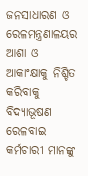ଜନସାଧାରଣ ଓ ରେଳମନ୍ତ୍ରଣାଳୟର ଆଶା ଓ ଆକାଂକ୍ଷାକୁ ନିଶ୍ଚିତ କରିବାକୁ ବିଦ୍ୟାଭୂଷଣ ରେଳବାଇ କର୍ମଚାରୀ ମାନଙ୍କୁ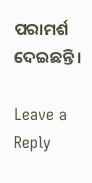ପରାମର୍ଶ ଦେଇଛନ୍ତି।

Leave a Reply